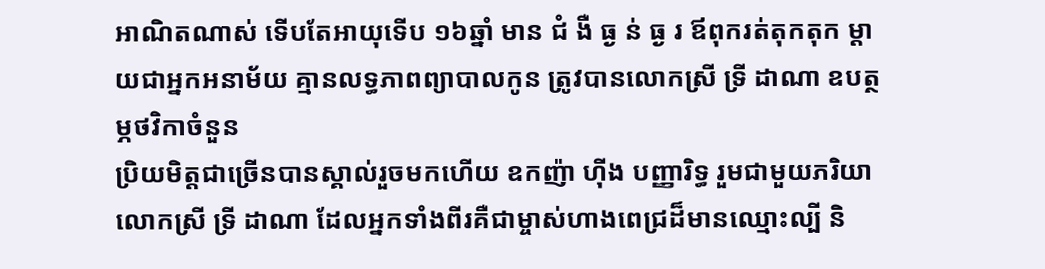អាណិតណាស់ ទើបតែអាយុទើប ១៦ឆ្នាំ មាន ជំ ងឺ ធ្ង ន់ ធ្ង រ ឪពុករត់តុកតុក ម្ដាយជាអ្នកអនាម័យ គ្មានលទ្ធភាពព្យាបាលកូន ត្រូវបានលោកស្រី ទ្រី ដាណា ឧបត្ថម្ភថវិកាចំនួន
ប្រិយមិត្តជាច្រេីនបានស្គាល់រួចមកហើយ ឧកញ៉ា ហុីង បញ្ញារិទ្ធ រួមជាមួយភរិយាលោកស្រី ទ្រី ដាណា ដែលអ្នកទាំងពីរគឺជាម្ចាស់ហាងពេជ្រដ៏មានឈ្មោះល្បី និ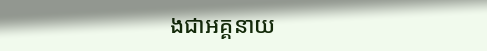ងជាអគ្គនាយ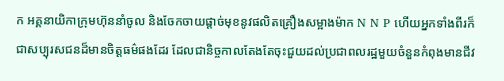ក អគ្គនាយិកាក្រុមហ៊ុននាំចូល និងចែកចាយផ្តាច់មុខនូវផលិតគ្រឿងសម្អាងម៉ាក N N P ហេីយអ្នកទាំងពីរក៏ជាសប្បុរសជនដ៏មានចិត្តធម៌ផងដែរ ដែលជានិច្ចកាលតែងតែចុះជួយដល់ប្រជាពលរដ្ឋមួយចំនួនកំពុងមានជីវ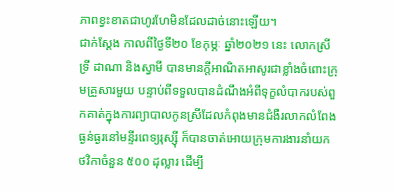ភាពខ្វះខាតជាហូរហែមិនដែលដាច់នោះឡេីយ។
ជាក់ស្ដែង កាលពីថ្ងៃទី២០ ខែកុម្ភៈ ឆ្នាំ២០២១ នេះ លោកស្រី ទ្រី ដាណា និងស្វាមី បានមានក្តីអាណិតអាសូរជាខ្លាំងចំពោះក្រុមគ្រួសារមួយ បន្ទាប់ពីទទួលបានដំណឹងអំពីទុក្ខលំបាករបស់ពួកគាត់ក្នុងការព្យាបាលកូនស្រីដែលកំពុងមានជំងឺរលាកលំពែងធ្ងន់ធ្ងរនៅមន្ទីរពេទ្យរុស្ស៊ី ក៏បានចាត់អោយក្រុមការងារនាំយកថវិកាចំនួន ៥០០ ដុល្លារ ដេីម្បី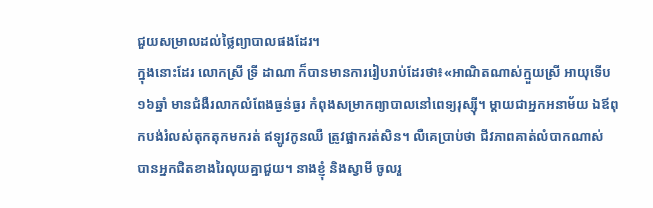ជួយសម្រាលដល់ថ្លៃព្យាបាលផងដែរ។
ក្នុងនោះដែរ លោកស្រី ទ្រី ដាណា ក៏បានមានការរៀបរាប់ដែរថា៖«អាណិតណាស់ក្មួយស្រី អាយុទើប ១៦ឆ្នាំ មានជំងឺរលាកលំពែងធ្ងន់ធ្ងរ កំពុងសម្រាកព្យាបាលនៅពេទ្យរុស្សុី។ ម្ដាយជាអ្នកអនាម័យ ឯឪពុកបង់រំលស់តុកតុកមករត់ ឥឡូវកូនឈឺ ត្រូវផ្អាករត់សិន។ លឺគេប្រាប់ថា ជីវភាពគាត់លំបាកណាស់ បានអ្នកជិតខាងរៃលុយគ្នាជួយ។ នាងខ្ញុំ និងស្វាមី ចូលរួ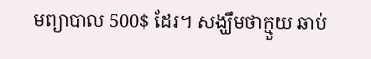មព្យាបាល 500$ ដែរ។ សង្ឃឹមថាក្មួយ ឆាប់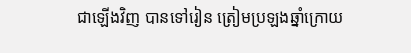ជាឡើងវិញ បានទៅរៀន ត្រៀមប្រឡងឆ្នាំក្រោយ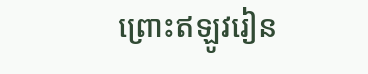ព្រោះឥឡូវរៀន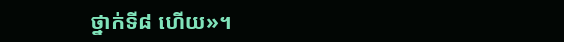ថ្នាក់ទី៨ ហើយ»។